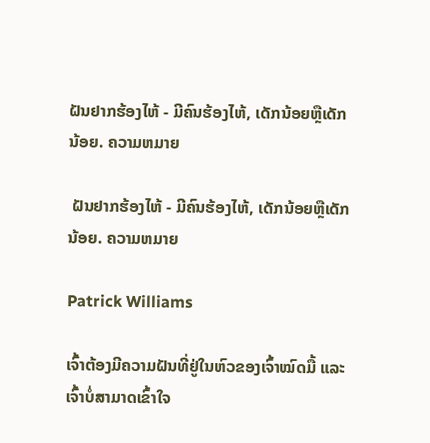ຝັນຢາກຮ້ອງໄຫ້ - ມີຄົນຮ້ອງໄຫ້, ເດັກນ້ອຍຫຼືເດັກນ້ອຍ. ຄວາມຫມາຍ

 ຝັນຢາກຮ້ອງໄຫ້ - ມີຄົນຮ້ອງໄຫ້, ເດັກນ້ອຍຫຼືເດັກນ້ອຍ. ຄວາມຫມາຍ

Patrick Williams

ເຈົ້າຕ້ອງມີຄວາມຝັນທີ່ຢູ່ໃນຫົວຂອງເຈົ້າໝົດມື້ ແລະເຈົ້າບໍ່ສາມາດເຂົ້າໃຈ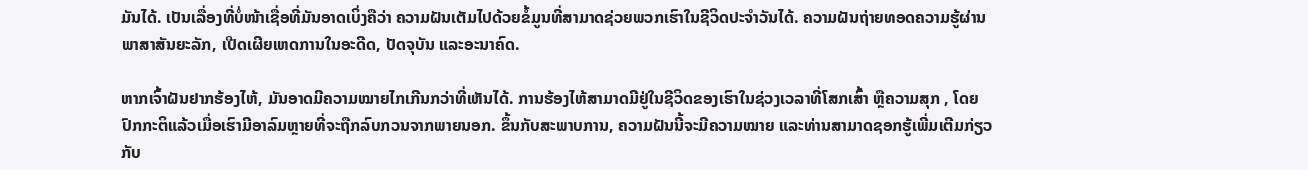ມັນໄດ້. ເປັນເລື່ອງທີ່ບໍ່ໜ້າເຊື່ອທີ່ມັນອາດເບິ່ງຄືວ່າ ຄວາມຝັນເຕັມໄປດ້ວຍຂໍ້ມູນທີ່ສາມາດຊ່ວຍພວກເຮົາໃນຊີວິດປະຈຳວັນໄດ້. ຄວາມຝັນຖ່າຍທອດຄວາມຮູ້ຜ່ານພາສາສັນຍະລັກ, ເປີດເຜີຍເຫດການໃນອະດີດ, ປັດຈຸບັນ ແລະອະນາຄົດ.

ຫາກເຈົ້າຝັນຢາກຮ້ອງໄຫ້, ມັນອາດມີຄວາມໝາຍໄກເກີນກວ່າທີ່ເຫັນໄດ້. ການຮ້ອງໄຫ້ສາມາດມີຢູ່ໃນຊີວິດຂອງເຮົາໃນຊ່ວງເວລາທີ່ໂສກເສົ້າ ຫຼືຄວາມສຸກ , ໂດຍປົກກະຕິແລ້ວເມື່ອເຮົາມີອາລົມຫຼາຍທີ່ຈະຖືກລົບກວນຈາກພາຍນອກ. ຂຶ້ນກັບສະພາບການ, ຄວາມຝັນນີ້ຈະມີຄວາມໝາຍ ແລະທ່ານສາມາດຊອກຮູ້ເພີ່ມເຕີມກ່ຽວກັບ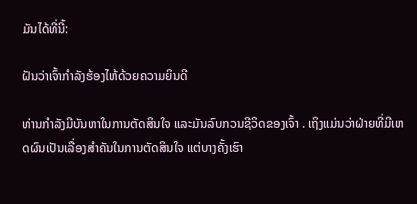ມັນໄດ້ທີ່ນີ້:

ຝັນວ່າເຈົ້າກຳລັງຮ້ອງໄຫ້ດ້ວຍຄວາມຍິນດີ

ທ່ານກຳລັງມີບັນຫາໃນການຕັດສິນໃຈ ແລະມັນລົບກວນຊີວິດຂອງເຈົ້າ . ເຖິງແມ່ນວ່າຝ່າຍທີ່ມີເຫດຜົນເປັນເລື່ອງສຳຄັນໃນການຕັດສິນໃຈ ແຕ່ບາງຄັ້ງເຮົາ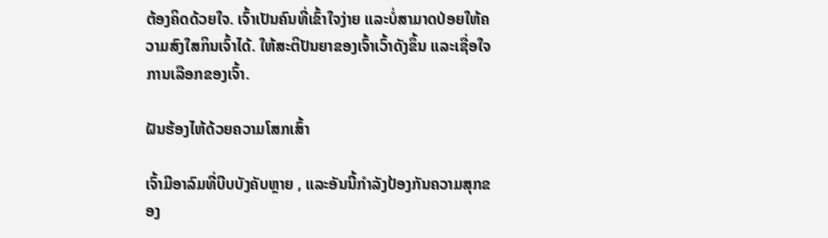ຕ້ອງຄິດດ້ວຍໃຈ. ເຈົ້າເປັນຄົນທີ່ເຂົ້າໃຈງ່າຍ ແລະບໍ່ສາມາດປ່ອຍໃຫ້ຄວາມສົງໃສກິນເຈົ້າໄດ້. ໃຫ້ສະຕິປັນຍາຂອງເຈົ້າເວົ້າດັງຂຶ້ນ ແລະເຊື່ອໃຈການເລືອກຂອງເຈົ້າ.

ຝັນຮ້ອງໄຫ້ດ້ວຍຄວາມໂສກເສົ້າ

ເຈົ້າມີອາລົມທີ່ບີບບັງຄັບຫຼາຍ , ແລະອັນນີ້ກຳລັງປ້ອງກັນຄວາມສຸກຂອງ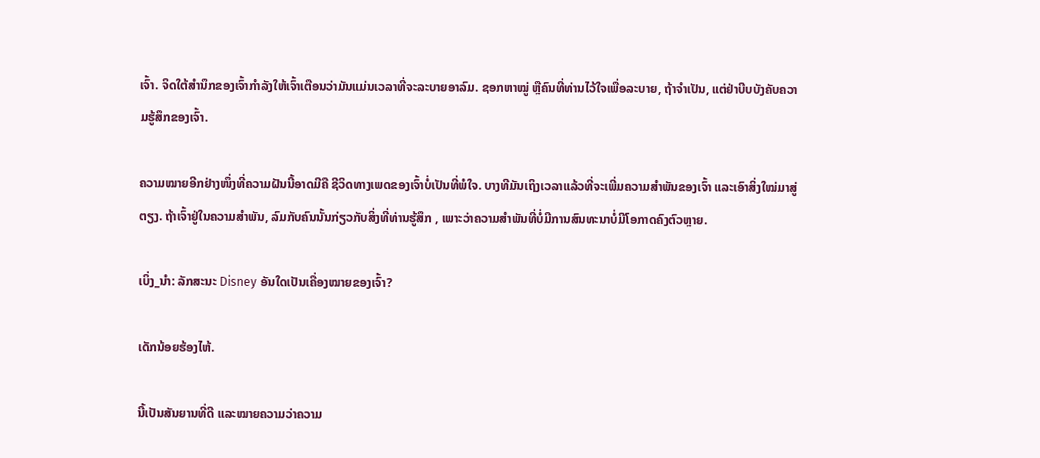ເຈົ້າ. ຈິດໃຕ້ສຳນຶກຂອງເຈົ້າກຳລັງໃຫ້ເຈົ້າເຕືອນວ່າມັນແມ່ນເວລາທີ່ຈະລະບາຍອາລົມ. ຊອກຫາໝູ່ ຫຼືຄົນທີ່ທ່ານໄວ້ໃຈເພື່ອລະບາຍ, ຖ້າຈຳເປັນ, ແຕ່ຢ່າບີບບັງຄັບຄວາມຮູ້ສຶກຂອງເຈົ້າ.

ຄວາມໝາຍອີກຢ່າງໜຶ່ງທີ່ຄວາມຝັນນີ້ອາດມີຄື ຊີວິດທາງເພດຂອງເຈົ້າບໍ່ເປັນທີ່ພໍໃຈ. ບາງທີມັນເຖິງເວລາແລ້ວທີ່ຈະເພີ່ມຄວາມສຳພັນຂອງເຈົ້າ ແລະເອົາສິ່ງໃໝ່ມາສູ່ຕຽງ. ຖ້າເຈົ້າຢູ່ໃນຄວາມສຳພັນ, ລົມກັບຄົນນັ້ນກ່ຽວກັບສິ່ງທີ່ທ່ານຮູ້ສຶກ , ເພາະວ່າຄວາມສຳພັນທີ່ບໍ່ມີການສົນທະນາບໍ່ມີໂອກາດຄົງຕົວຫຼາຍ.

ເບິ່ງ_ນຳ: ລັກສະນະ Disney ອັນໃດເປັນເຄື່ອງໝາຍຂອງເຈົ້າ?

ເດັກນ້ອຍຮ້ອງໄຫ້.

ນີ້ເປັນສັນຍານທີ່ດີ ແລະໝາຍຄວາມວ່າຄວາມ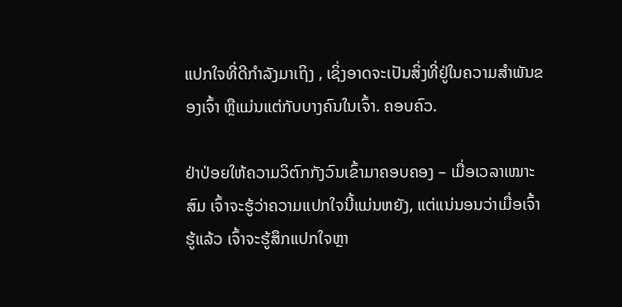ແປກໃຈທີ່ດີກຳລັງມາເຖິງ , ເຊິ່ງອາດຈະເປັນສິ່ງທີ່ຢູ່ໃນຄວາມສຳພັນຂອງເຈົ້າ ຫຼືແມ່ນແຕ່ກັບບາງຄົນໃນເຈົ້າ. ຄອບຄົວ.

ຢ່າປ່ອຍໃຫ້ຄວາມວິຕົກກັງວົນເຂົ້າມາຄອບຄອງ – ເມື່ອເວລາເໝາະສົມ ເຈົ້າຈະຮູ້ວ່າຄວາມແປກໃຈນີ້ແມ່ນຫຍັງ, ແຕ່ແນ່ນອນວ່າເມື່ອເຈົ້າຮູ້ແລ້ວ ເຈົ້າຈະຮູ້ສຶກແປກໃຈຫຼາ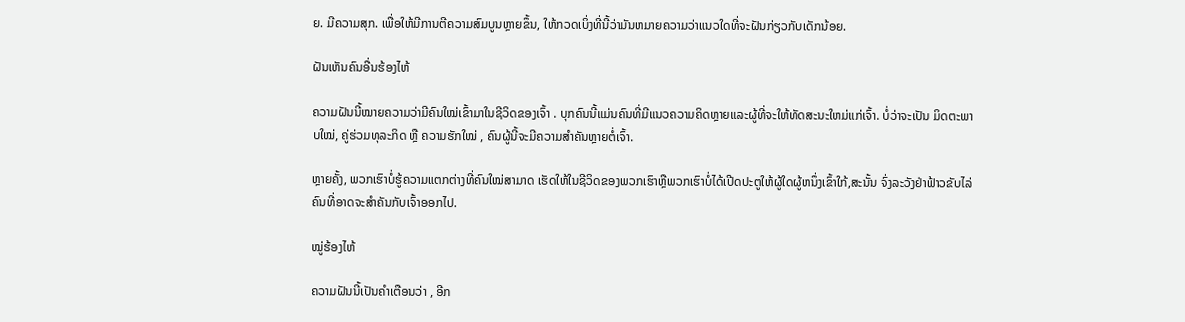ຍ. ມີຄວາມສຸກ. ເພື່ອໃຫ້ມີການຕີຄວາມສົມບູນຫຼາຍຂຶ້ນ, ໃຫ້ກວດເບິ່ງທີ່ນີ້ວ່າມັນຫມາຍຄວາມວ່າແນວໃດທີ່ຈະຝັນກ່ຽວກັບເດັກນ້ອຍ.

ຝັນເຫັນຄົນອື່ນຮ້ອງໄຫ້

ຄວາມຝັນນີ້ໝາຍຄວາມວ່າມີຄົນໃໝ່ເຂົ້າມາໃນຊີວິດຂອງເຈົ້າ . ບຸກຄົນນີ້ແມ່ນຄົນທີ່ມີແນວຄວາມຄິດຫຼາຍແລະຜູ້ທີ່ຈະໃຫ້ທັດສະນະໃຫມ່ແກ່ເຈົ້າ. ບໍ່ວ່າຈະເປັນ ມິດຕະພາບໃໝ່, ຄູ່ຮ່ວມທຸລະກິດ ຫຼື ຄວາມຮັກໃໝ່ , ຄົນຜູ້ນີ້ຈະມີຄວາມສໍາຄັນຫຼາຍຕໍ່ເຈົ້າ.

ຫຼາຍຄັ້ງ, ພວກເຮົາບໍ່ຮູ້ຄວາມແຕກຕ່າງທີ່ຄົນໃໝ່ສາມາດ ເຮັດໃຫ້ໃນຊີວິດຂອງພວກເຮົາຫຼືພວກເຮົາບໍ່ໄດ້ເປີດປະຕູໃຫ້ຜູ້ໃດຜູ້ຫນຶ່ງເຂົ້າໃກ້,ສະນັ້ນ ຈົ່ງລະວັງຢ່າຟ້າວຂັບໄລ່ຄົນທີ່ອາດຈະສຳຄັນກັບເຈົ້າອອກໄປ.

ໝູ່ຮ້ອງໄຫ້

ຄວາມຝັນນີ້ເປັນຄຳເຕືອນວ່າ , ອີກ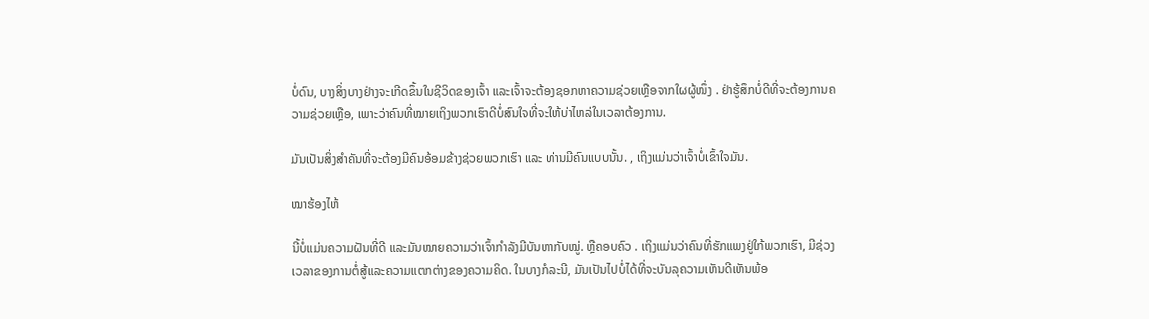ບໍ່ດົນ, ບາງສິ່ງບາງຢ່າງຈະເກີດຂຶ້ນໃນຊີວິດຂອງເຈົ້າ ແລະເຈົ້າຈະຕ້ອງຊອກຫາຄວາມຊ່ວຍເຫຼືອຈາກໃຜຜູ້ໜຶ່ງ . ຢ່າຮູ້ສຶກບໍ່ດີທີ່ຈະຕ້ອງການຄວາມຊ່ວຍເຫຼືອ, ເພາະວ່າຄົນທີ່ໝາຍເຖິງພວກເຮົາດີບໍ່ສົນໃຈທີ່ຈະໃຫ້ບ່າໄຫລ່ໃນເວລາຕ້ອງການ.

ມັນເປັນສິ່ງສຳຄັນທີ່ຈະຕ້ອງມີຄົນອ້ອມຂ້າງຊ່ວຍພວກເຮົາ ແລະ ທ່ານມີຄົນແບບນັ້ນ. , ເຖິງແມ່ນວ່າເຈົ້າບໍ່ເຂົ້າໃຈມັນ.

ໝາຮ້ອງໄຫ້

ນີ້ບໍ່ແມ່ນຄວາມຝັນທີ່ດີ ແລະມັນໝາຍຄວາມວ່າເຈົ້າກຳລັງມີບັນຫາກັບໝູ່. ຫຼືຄອບຄົວ . ເຖິງແມ່ນວ່າຄົນທີ່ຮັກແພງຢູ່ໃກ້ພວກເຮົາ, ມີຊ່ວງເວລາຂອງການຕໍ່ສູ້ແລະຄວາມແຕກຕ່າງຂອງຄວາມຄິດ. ໃນບາງກໍລະນີ, ມັນເປັນໄປບໍ່ໄດ້ທີ່ຈະບັນລຸຄວາມເຫັນດີເຫັນພ້ອ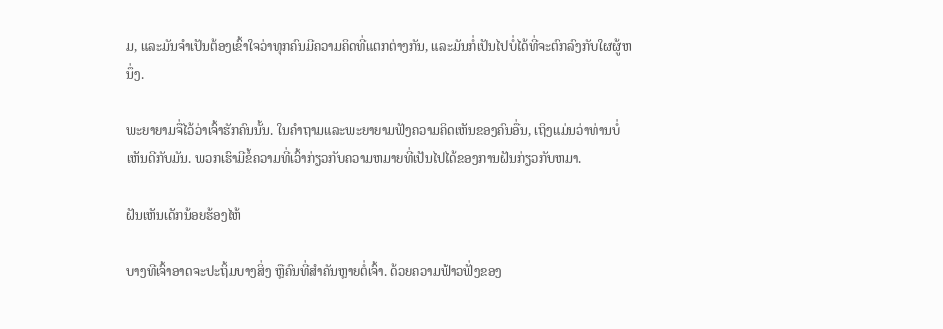ມ, ແລະມັນຈໍາເປັນຕ້ອງເຂົ້າໃຈວ່າທຸກຄົນມີຄວາມຄິດທີ່ແຕກຕ່າງກັນ, ແລະມັນກໍ່ເປັນໄປບໍ່ໄດ້ທີ່ຈະຕົກລົງກັບໃຜຜູ້ຫນຶ່ງ.

ພະຍາຍາມຈື່ໄວ້ວ່າເຈົ້າຮັກຄົນນັ້ນ. ໃນຄໍາຖາມແລະພະຍາຍາມຟັງຄວາມຄິດເຫັນຂອງຄົນອື່ນ, ເຖິງແມ່ນວ່າທ່ານບໍ່ເຫັນດີກັບມັນ. ພວກເຮົາມີຂໍ້ຄວາມທີ່ເວົ້າກ່ຽວກັບຄວາມຫມາຍທີ່ເປັນໄປໄດ້ຂອງການຝັນກ່ຽວກັບຫມາ.

ຝັນເຫັນເດັກນ້ອຍຮ້ອງໄຫ້

ບາງທີເຈົ້າອາດຈະປະຖິ້ມບາງສິ່ງ ຫຼືຄົນທີ່ສຳຄັນຫຼາຍຕໍ່ເຈົ້າ. ດ້ວຍຄວາມຟ້າວຟັ່ງຂອງ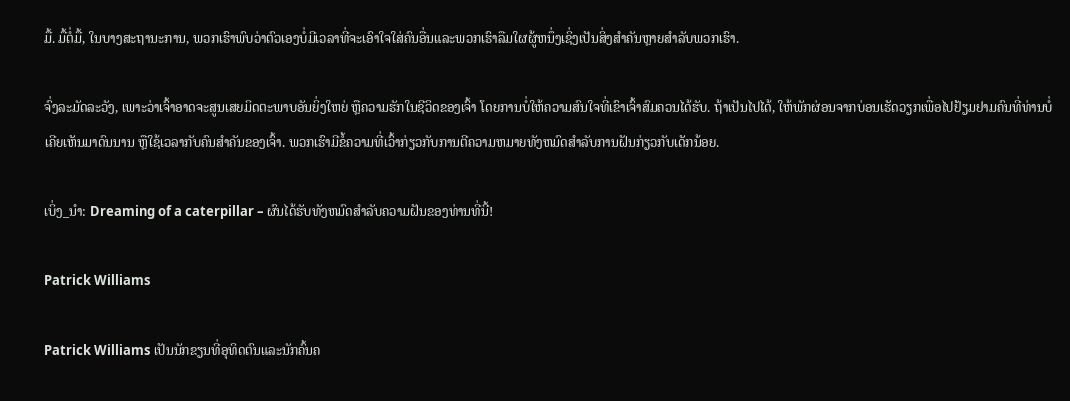ມື້. ມື້ຕໍ່ມື້, ໃນບາງສະຖານະການ, ພວກເຮົາພົບວ່າຕົວເອງບໍ່ມີເວລາທີ່ຈະເອົາໃຈໃສ່ຄົນອື່ນແລະພວກເຮົາລືມໃຜຜູ້ຫນຶ່ງເຊິ່ງເປັນສິ່ງສໍາຄັນຫຼາຍສໍາລັບພວກເຮົາ.

ຈົ່ງລະມັດລະວັງ, ເພາະວ່າເຈົ້າອາດຈະສູນເສຍມິດຕະພາບອັນຍິ່ງໃຫຍ່ ຫຼືຄວາມຮັກໃນຊີວິດຂອງເຈົ້າ ໂດຍການບໍ່ໃຫ້ຄວາມສົນໃຈທີ່ເຂົາເຈົ້າສົມຄວນໄດ້ຮັບ. ຖ້າເປັນໄປໄດ້, ໃຫ້ພັກຜ່ອນຈາກບ່ອນເຮັດວຽກເພື່ອໄປຢ້ຽມຢາມຄົນທີ່ທ່ານບໍ່ເຄີຍເຫັນມາດົນນານ ຫຼືໃຊ້ເວລາກັບຄົນສຳຄັນຂອງເຈົ້າ. ພວກເຮົາມີຂໍ້ຄວາມທີ່ເວົ້າກ່ຽວກັບການຕີຄວາມຫມາຍທັງຫມົດສໍາລັບການຝັນກ່ຽວກັບເດັກນ້ອຍ.

ເບິ່ງ_ນຳ: Dreaming of a caterpillar – ຜົນໄດ້ຮັບທັງຫມົດສໍາລັບຄວາມຝັນຂອງທ່ານທີ່ນີ້!

Patrick Williams

Patrick Williams ເປັນນັກຂຽນທີ່ອຸທິດຕົນແລະນັກຄົ້ນຄ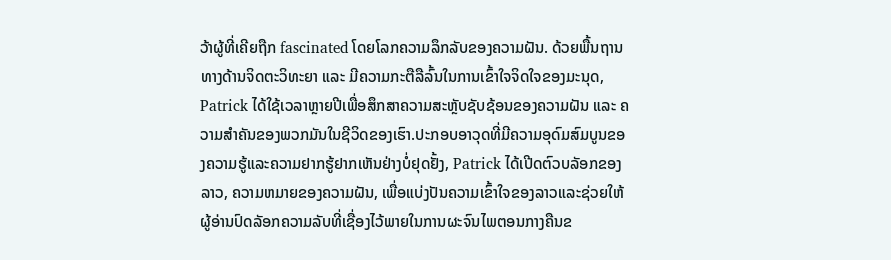ວ້າຜູ້ທີ່ເຄີຍຖືກ fascinated ໂດຍໂລກຄວາມລຶກລັບຂອງຄວາມຝັນ. ດ້ວຍພື້ນຖານທາງດ້ານຈິດຕະວິທະຍາ ແລະ ມີຄວາມກະຕືລືລົ້ນໃນການເຂົ້າໃຈຈິດໃຈຂອງມະນຸດ, Patrick ໄດ້ໃຊ້ເວລາຫຼາຍປີເພື່ອສຶກສາຄວາມສະຫຼັບຊັບຊ້ອນຂອງຄວາມຝັນ ແລະ ຄວາມສຳຄັນຂອງພວກມັນໃນຊີວິດຂອງເຮົາ.ປະກອບອາວຸດທີ່ມີຄວາມອຸດົມສົມບູນຂອງຄວາມຮູ້ແລະຄວາມຢາກຮູ້ຢາກເຫັນຢ່າງບໍ່ຢຸດຢັ້ງ, Patrick ໄດ້ເປີດຕົວບລັອກຂອງລາວ, ຄວາມຫມາຍຂອງຄວາມຝັນ, ເພື່ອແບ່ງປັນຄວາມເຂົ້າໃຈຂອງລາວແລະຊ່ວຍໃຫ້ຜູ້ອ່ານປົດລັອກຄວາມລັບທີ່ເຊື່ອງໄວ້ພາຍໃນການຜະຈົນໄພຕອນກາງຄືນຂ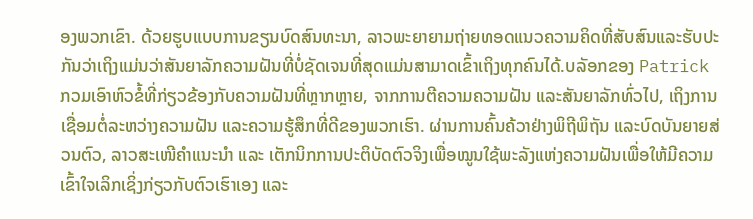ອງພວກເຂົາ. ດ້ວຍຮູບແບບການຂຽນບົດສົນທະນາ, ລາວພະຍາຍາມຖ່າຍທອດແນວຄວາມຄິດທີ່ສັບສົນແລະຮັບປະກັນວ່າເຖິງແມ່ນວ່າສັນຍາລັກຄວາມຝັນທີ່ບໍ່ຊັດເຈນທີ່ສຸດແມ່ນສາມາດເຂົ້າເຖິງທຸກຄົນໄດ້.ບລັອກຂອງ Patrick ກວມເອົາຫົວຂໍ້ທີ່ກ່ຽວຂ້ອງກັບຄວາມຝັນທີ່ຫຼາກຫຼາຍ, ຈາກການຕີຄວາມຄວາມຝັນ ແລະສັນຍາລັກທົ່ວໄປ, ເຖິງການເຊື່ອມຕໍ່ລະຫວ່າງຄວາມຝັນ ແລະຄວາມຮູ້ສຶກທີ່ດີຂອງພວກເຮົາ. ຜ່ານການຄົ້ນຄ້ວາຢ່າງພິຖີພິຖັນ ແລະບົດບັນຍາຍສ່ວນຕົວ, ລາວສະເໜີຄຳແນະນຳ ແລະ ເຕັກນິກການປະຕິບັດຕົວຈິງເພື່ອໝູນໃຊ້ພະລັງແຫ່ງຄວາມຝັນເພື່ອໃຫ້ມີຄວາມເຂົ້າໃຈເລິກເຊິ່ງກ່ຽວກັບຕົວເຮົາເອງ ແລະ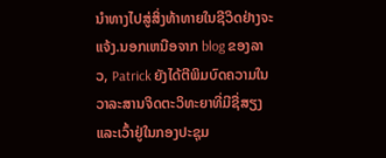ນຳທາງໄປສູ່ສິ່ງທ້າທາຍໃນຊີວິດຢ່າງຈະແຈ້ງ.ນອກເຫນືອຈາກ blog ຂອງລາວ, Patrick ຍັງໄດ້ຕີພິມບົດຄວາມໃນວາລະສານຈິດຕະວິທະຍາທີ່ມີຊື່ສຽງແລະເວົ້າຢູ່ໃນກອງປະຊຸມ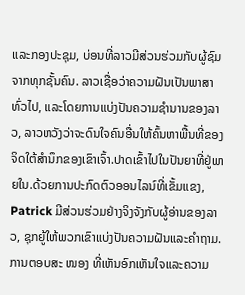ແລະກອງປະຊຸມ, ບ່ອນທີ່ລາວມີສ່ວນຮ່ວມກັບຜູ້ຊົມຈາກທຸກຊັ້ນຄົນ. ລາວເຊື່ອວ່າຄວາມຝັນເປັນພາສາທົ່ວໄປ, ແລະໂດຍການແບ່ງປັນຄວາມຊໍານານຂອງລາວ, ລາວຫວັງວ່າຈະດົນໃຈຄົນອື່ນໃຫ້ຄົ້ນຫາພື້ນທີ່ຂອງຈິດໃຕ້ສໍານຶກຂອງເຂົາເຈົ້າ.ປາດເຂົ້າໄປໃນປັນຍາທີ່ຢູ່ພາຍໃນ.ດ້ວຍການປະກົດຕົວອອນໄລນ໌ທີ່ເຂັ້ມແຂງ, Patrick ມີສ່ວນຮ່ວມຢ່າງຈິງຈັງກັບຜູ້ອ່ານຂອງລາວ, ຊຸກຍູ້ໃຫ້ພວກເຂົາແບ່ງປັນຄວາມຝັນແລະຄໍາຖາມ. ການຕອບສະ ໜອງ ທີ່ເຫັນອົກເຫັນໃຈແລະຄວາມ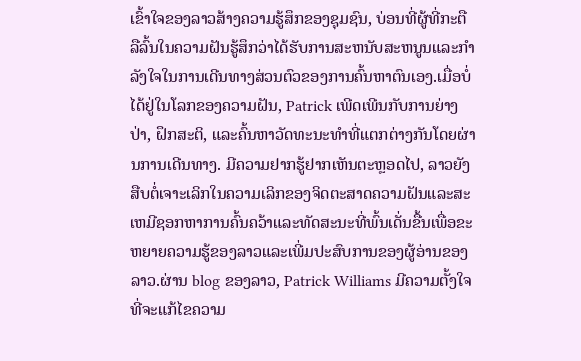ເຂົ້າໃຈຂອງລາວສ້າງຄວາມຮູ້ສຶກຂອງຊຸມຊົນ, ບ່ອນທີ່ຜູ້ທີ່ກະຕືລືລົ້ນໃນຄວາມຝັນຮູ້ສຶກວ່າໄດ້ຮັບການສະຫນັບສະຫນູນແລະກໍາລັງໃຈໃນການເດີນທາງສ່ວນຕົວຂອງການຄົ້ນຫາຕົນເອງ.ເມື່ອບໍ່ໄດ້ຢູ່ໃນໂລກຂອງຄວາມຝັນ, Patrick ເພີດເພີນກັບການຍ່າງປ່າ, ຝຶກສະຕິ, ແລະຄົ້ນຫາວັດທະນະທໍາທີ່ແຕກຕ່າງກັນໂດຍຜ່ານການເດີນທາງ. ມີຄວາມຢາກຮູ້ຢາກເຫັນຕະຫຼອດໄປ, ລາວຍັງສືບຕໍ່ເຈາະເລິກໃນຄວາມເລິກຂອງຈິດຕະສາດຄວາມຝັນແລະສະເຫມີຊອກຫາການຄົ້ນຄວ້າແລະທັດສະນະທີ່ພົ້ນເດັ່ນຂື້ນເພື່ອຂະຫຍາຍຄວາມຮູ້ຂອງລາວແລະເພີ່ມປະສົບການຂອງຜູ້ອ່ານຂອງລາວ.ຜ່ານ blog ຂອງລາວ, Patrick Williams ມີຄວາມຕັ້ງໃຈທີ່ຈະແກ້ໄຂຄວາມ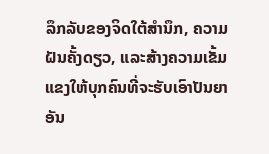ລຶກລັບຂອງຈິດໃຕ້ສໍານຶກ, ຄວາມຝັນຄັ້ງດຽວ, ແລະສ້າງຄວາມເຂັ້ມແຂງໃຫ້ບຸກຄົນທີ່ຈະຮັບເອົາປັນຍາອັນ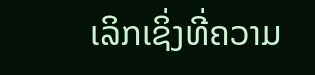ເລິກເຊິ່ງທີ່ຄວາມ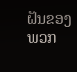ຝັນຂອງພວກ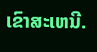ເຂົາສະເຫນີ.